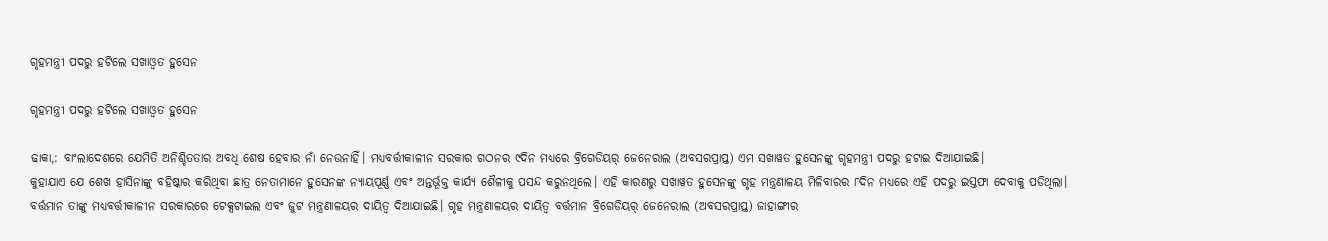ଗୃହମନ୍ତ୍ରୀ ପଦରୁ ହଟିଲେ ସଖାଓ୍ବତ ହୁସେନ

ଗୃହମନ୍ତ୍ରୀ ପଦରୁ ହଟିଲେ ସଖାଓ୍ବତ ହୁସେନ

ଢାକା,: ବାଂଲାଦେଶରେ ଯେମିତି ଅନିଶ୍ଚିତତାର ଅବଧି ଶେଷ ହେବାର ନାଁ ନେଉନାହିଁ। ମଧ୍ୟବର୍ତ୍ତୀକାଳୀନ ସରକାର ଗଠନର ୯ଦିନ ମଧ୍ୟରେ ବ୍ରିଗେଡିୟର୍‌ ଜେନେରାଲ (ଅବସରପ୍ରାପ୍ତ) ଏମ ସଖାୱତ ହୁସେନଙ୍କୁ ଗୃହମନ୍ତ୍ରୀ ପଦରୁ ହଟାଇ ଦିଆଯାଇଛି।
କୁହାଯାଏ ଯେ ଶେଖ ହାସିନାଙ୍କୁ ବହିଷ୍କାର କରିଥିବା ଛାତ୍ର ନେତାମାନେ ହୁସେନଙ୍କ ନ୍ୟାୟପୂର୍ଣ୍ଣ ଏବଂ ଅନ୍ତର୍ଭୂକ୍ତ କାର୍ଯ୍ୟ ଶୈଳୀକୁ ପସନ୍ଦ କରୁନଥିଲେ। ଏହି କାରଣରୁ ସଖାୱତ ହୁସେନଙ୍କୁ ଗୃହ ମନ୍ତ୍ରଣାଳୟ ମିଳିବାରର ୮ଦିନ ମଧ୍ୟରେ ଏହି ପଦରୁ ଇସ୍ତଫା ଦେବାକୁ ପଡିଥିଲା।
ବର୍ତ୍ତମାନ ତାଙ୍କୁ ମଧ୍ୟବର୍ତ୍ତୀକାଳୀନ ସରକାରରେ ଟେକ୍ସଟାଇଲ ଏବଂ ଜୁଟ ମନ୍ତ୍ରଣାଳୟର ଦାୟିତ୍ୱ ଦିଆଯାଇଛି। ଗୃହ ମନ୍ତ୍ରଣାଳୟର ଦାୟିତ୍ୱ ବର୍ତ୍ତମାନ ବ୍ରିଗେଡିୟର୍‌ ଜେନେରାଲ (ଅବସରପ୍ରାପ୍ତ) ଜାହାଙ୍ଗୀର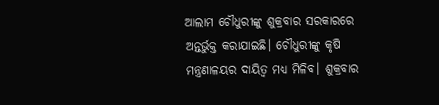ଆଲାମ ଚୌଧୁରୀଙ୍କୁ ଶୁକ୍ରବାର ସରକାରରେ ଅନ୍ତର୍ଭୁକ୍ତ କରାଯାଇଛି। ଚୌଧୁରୀଙ୍କୁ କୃଷି ମନ୍ତ୍ରଣାଳୟର ଦାୟିତ୍ୱ ମଧ୍ୟ ମିଳିବ। ଶୁକ୍ରବାର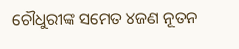ଚୌଧୁରୀଙ୍କ ସମେତ ୪ଜଣ ନୂତନ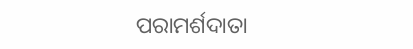ପରାମର୍ଶଦାତା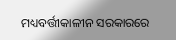ମଧ୍ୟବର୍ତ୍ତୀକାଳୀନ ସରକାରରେ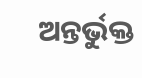ଅନ୍ତର୍ଭୁକ୍ତ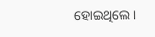ହୋଇଥିଲେ।